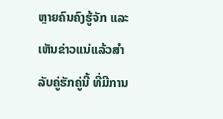ຫຼາຍຄົນຄົງຮູ້ຈັກ ແລະ ເຫັນຂ່າວແນ່ແລ້ວສຳລັບຄູ່ຮັກຄູ່ນີ້ ທີ່ມີການ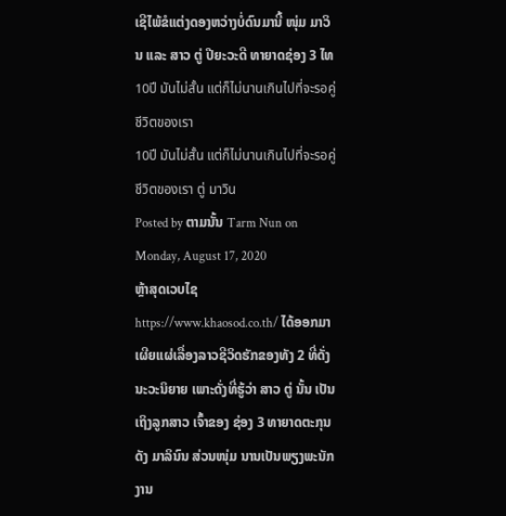ເຊີໄພ້ຂໍແຕ່ງດອງຫວ່າງບໍ່ດົນມານີ້ ໜຸ່ມ ມາວິນ ແລະ ສາວ ຕູ່ ປີຍະວະດີ ທາຍາດຊ່ອງ 3 ໄທ
10ปี มันไม่สั้น แต่ก็ไม่นานเกินไปที่จะรอคู่ชีวิตของเรา
10ปี มันไม่สั้น แต่ก็ไม่นานเกินไปที่จะรอคู่ชีวิตของเรา ตู่ มาวิน
Posted by ຕາມນັ້ນ Tarm Nun on Monday, August 17, 2020
ຫຼ້າສຸດເວບໄຊ https://www.khaosod.co.th/ ໄດ້ອອກມາເຜີຍແຜ່ເລື່ອງລາວຊີວິດຮັກຂອງທັງ 2 ທີ່ດັ່ງນະວະນິຍາຍ ເພາະດັ່ງທີ່ຮູ້ວ່າ ສາວ ຕູ່ ນັ້ນ ເປັນເຖິງລູກສາວ ເຈົ້າຂອງ ຊ່ອງ 3 ທາຍາດຕະກຸນດັງ ມາລິນົນ ສ່ວນໜຸ່ມ ນານເປັນພຽງພະນັກງານ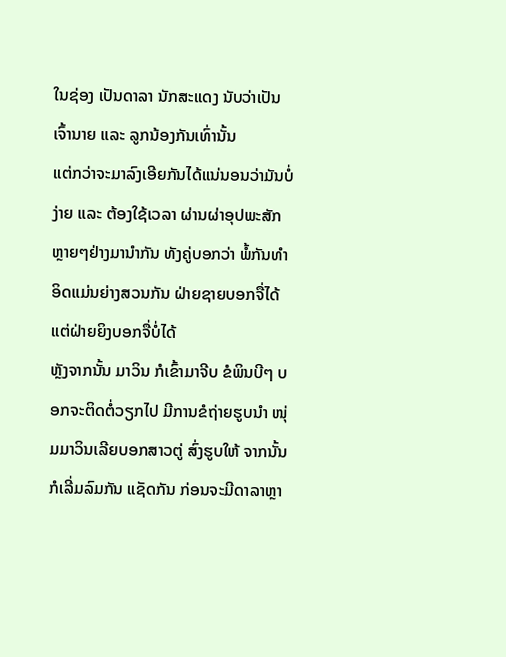ໃນຊ່ອງ ເປັນດາລາ ນັກສະແດງ ນັບວ່າເປັນເຈົ້ານາຍ ແລະ ລູກນ້ອງກັນເທົ່ານັ້ນ
ແຕ່ກວ່າຈະມາລົງເອີຍກັນໄດ້ແນ່ນອນວ່າມັນບໍ່ງ່າຍ ແລະ ຕ້ອງໃຊ້ເວລາ ຜ່ານຜ່າອຸປພະສັກຫຼາຍໆຢ່າງມານຳກັນ ທັງຄູ່ບອກວ່າ ພໍ້ກັນທຳອິດແມ່ນຍ່າງສວນກັນ ຝ່າຍຊາຍບອກຈື່ໄດ້ ແຕ່ຝ່າຍຍິງບອກຈື່ບໍ່ໄດ້
ຫຼັງຈາກນັ້ນ ມາວິນ ກໍເຂົ້າມາຈີບ ຂໍພິນບີໆ ບອກຈະຕິດຕໍ່ວຽກໄປ ມີການຂໍຖ່າຍຮູບນຳ ໜຸ່ມມາວິນເລີຍບອກສາວຕູ່ ສົ່ງຮູບໃຫ້ ຈາກນັ້ນກໍເລີ່ມລົມກັນ ແຊັດກັນ ກ່ອນຈະມີດາລາຫຼາ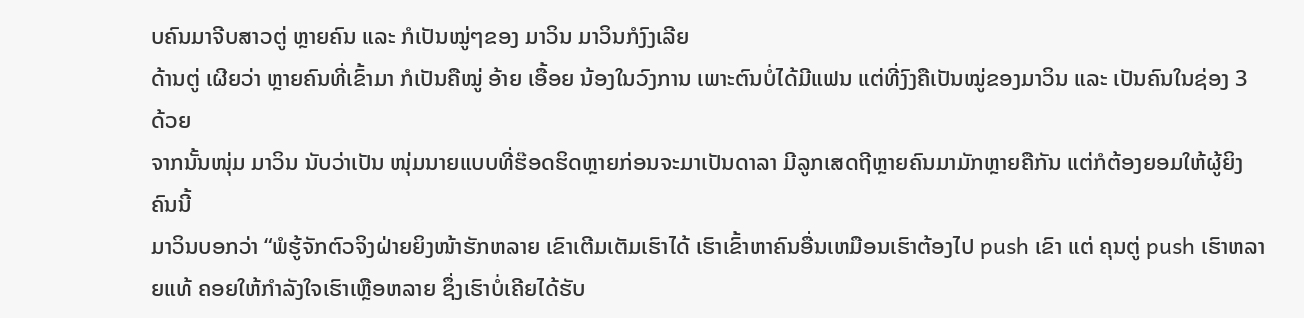ບຄົນມາຈີບສາວຕູ່ ຫຼາຍຄົນ ແລະ ກໍເປັນໝູ່ໆຂອງ ມາວິນ ມາວິນກໍງົງເລີຍ
ດ້ານຕູ່ ເຜີຍວ່າ ຫຼາຍຄົນທີ່ເຂົ້າມາ ກໍເປັນຄືໝູ່ ອ້າຍ ເອື້ອຍ ນ້ອງໃນວົງການ ເພາະຕົນບໍ່ໄດ້ມີແຟນ ແຕ່ທີ່ງົງຄືເປັນໝູ່ຂອງມາວິນ ແລະ ເປັນຄົນໃນຊ່ອງ 3 ດ້ວຍ
ຈາກນັ້ນໜຸ່ມ ມາວິນ ນັບວ່າເປັນ ໜຸ່ມນາຍແບບທີ່ຮ໊ອດຮິດຫຼາຍກ່ອນຈະມາເປັນດາລາ ມີລູກເສດຖີຫຼາຍຄົນມາມັກຫຼາຍຄືກັນ ແຕ່ກໍຕ້ອງຍອມໃຫ້ຜູ້ຍິງຄົນນີ້
ມາວິນບອກວ່າ “ພໍຮູ້ຈັກຕົວຈິງຝ່າຍຍິງໜ້າຮັກຫລາຍ ເຂົາເຕີມເຕັມເຮົາໄດ້ ເຮົາເຂົ້າຫາຄົນອື່ນເຫມືອນເຮົາຕ້ອງໄປ push ເຂົາ ແຕ່ ຄຸນຕູ່ push ເຮົາຫລາຍແທ້ ຄອຍໃຫ້ກຳລັງໃຈເຮົາເຫຼືອຫລາຍ ຊຶ່ງເຮົາບໍ່ເຄີຍໄດ້ຮັບ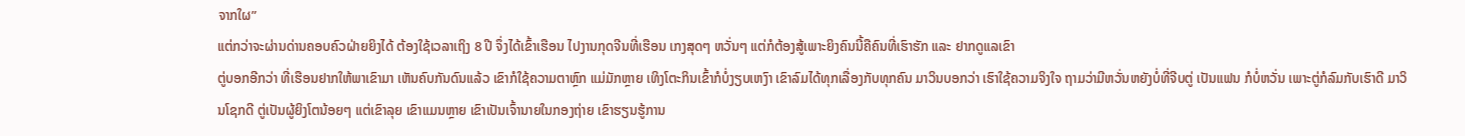ຈາກໃຜ”
ແຕ່ກວ່າຈະຜ່ານດ່ານຄອບຄົວຝ່າຍຍິງໄດ້ ຕ້ອງໃຊ້ເວລາເຖິງ 8 ປີ ຈຶ່ງໄດ້ເຂົ້າເຮືອນ ໄປງານກຸດຈີນທີ່ເຮືອນ ເກງສຸດໆ ຫວັ່ນໆ ແຕ່ກໍຕ້ອງສູ້ເພາະຍິງຄົນນີ້ຄືຄົນທີ່ເຮົາຮັກ ແລະ ຢາກດູແລເຂົາ
ຕູ່ບອກອີກວ່າ ທີ່ເຮືອນຢາກໃຫ້ພາເຂົາມາ ເຫັນຄົບກັນດົນແລ້ວ ເຂົາກໍໃຊ້ຄວາມຕາຫຼົກ ແມ່ມັກຫຼາຍ ເທິງໂຕະກິນເຂົ້າກໍບໍ່ງຽບເຫງົາ ເຂົາລົມໄດ້ທຸກເລື່ອງກັບທຸກຄົນ ມາວິນບອກວ່າ ເຮົາໃຊ້ຄວາມຈິງໃຈ ຖາມວ່າມີຫວັ່ນຫຍັງບໍ່ທີ່ຈີບຕູ່ ເປັນແຟນ ກໍບໍ່ຫວັ່ນ ເພາະຕູ່ກໍລົມກັບເຮົາດີ ມາວິນໂຊກດີ ຕູ່ເປັນຜູ້ຍິງໂຕນ້ອຍໆ ແຕ່ເຂົາລຸຍ ເຂົາແມນຫຼາຍ ເຂົາເປັນເຈົ້ານາຍໃນກອງຖ່າຍ ເຂົາຮຽນຮູ້ການ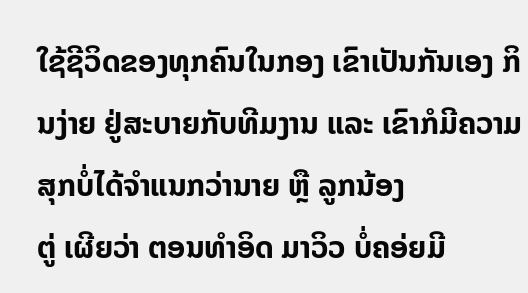ໃຊ້ຊີວິດຂອງທຸກຄົນໃນກອງ ເຂົາເປັນກັນເອງ ກິນງ່າຍ ຢູ່ສະບາຍກັບທີມງານ ແລະ ເຂົາກໍມີຄວາມສຸກບໍ່ໄດ້ຈຳແນກວ່ານາຍ ຫຼື ລູກນ້ອງ
ຕູ່ ເຜີຍວ່າ ຕອນທຳອິດ ມາວິວ ບໍ່ຄອ່ຍມີ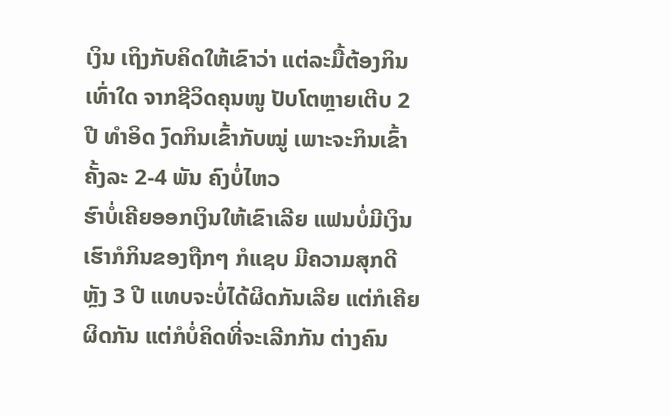ເງິນ ເຖິງກັບຄິດໃຫ້ເຂົາວ່າ ແຕ່ລະມື້ຕ້ອງກິນເທົ່າໃດ ຈາກຊີວິດຄຸນໜູ ປັບໂຕຫຼາຍເຕີບ 2 ປີ ທຳອິດ ງົດກິນເຂົ້າກັບໝູ່ ເພາະຈະກິນເຂົ້າຄັ້ງລະ 2-4 ພັນ ຄົງບໍ່ໄຫວ
ຮົາບໍ່ເຄີຍອອກເງິນໃຫ້ເຂົາເລີຍ ແຟນບໍ່ມີເງິນ ເຮົາກໍກິນຂອງຖືກໆ ກໍແຊບ ມີຄວາມສຸກດີ ຫຼັງ 3 ປີ ແທບຈະບໍ່ໄດ້ຜິດກັນເລີຍ ແຕ່ກໍເຄີຍຜິດກັນ ແຕ່ກໍບໍ່ຄິດທີ່ຈະເລີກກັນ ຕ່າງຄົນ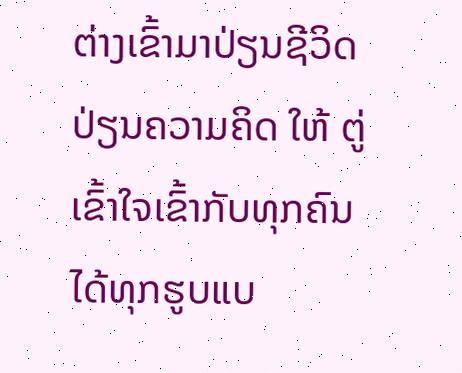ຕ່າງເຂົ້າມາປ່ຽນຊີວິດ ປ່ຽນຄວາມຄິດ ໃຫ້ ຕູ່ເຂົ້າໃຈເຂົ້າກັບທຸກຄົນໄດ້ທຸກຮູບແບ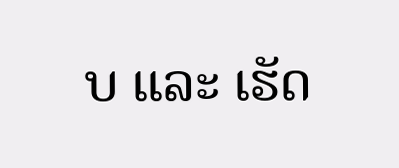ບ ແລະ ເຮັດ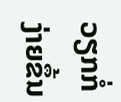ວຽກກໍ່ງ່າຍຂຶ້ນ